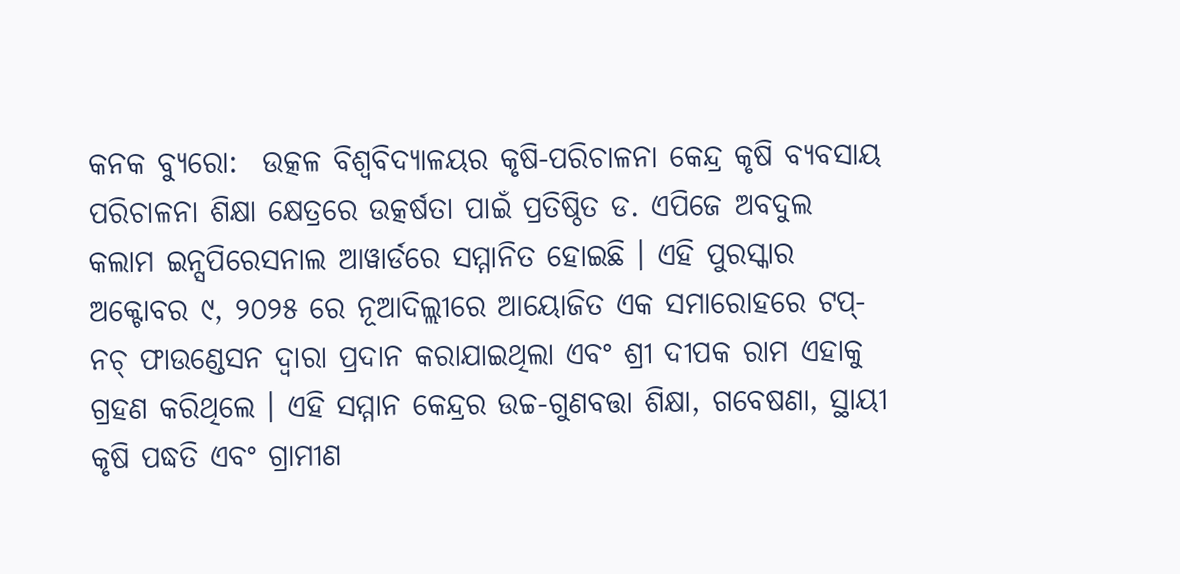କନକ ବ୍ୟୁରୋ:  ଉତ୍କଳ ବିଶ୍ୱବିଦ୍ୟାଳୟର କୃଷି-ପରିଚାଳନା କେନ୍ଦ୍ର କୃଷି ବ୍ୟବସାୟ ପରିଚାଳନା ଶିକ୍ଷା କ୍ଷେତ୍ରରେ ଉତ୍କର୍ଷତା ପାଇଁ ପ୍ରତିଷ୍ଠିତ ଡ. ଏପିଜେ ଅବଦୁଲ କଲାମ ଇନ୍ସପିରେସନାଲ ଆୱାର୍ଡରେ ସମ୍ମାନିତ ହୋଇଛି । ଏହି ପୁରସ୍କାର ଅକ୍ଟୋବର ୯, ୨୦୨୫ ରେ ନୂଆଦିଲ୍ଲୀରେ ଆୟୋଜିତ ଏକ ସମାରୋହରେ ଟପ୍-ନଚ୍ ଫାଉଣ୍ଡେସନ ଦ୍ୱାରା ପ୍ରଦାନ କରାଯାଇଥିଲା ଏବଂ ଶ୍ରୀ ଦୀପକ ରାମ ଏହାକୁ ଗ୍ରହଣ କରିଥିଲେ । ଏହି ସମ୍ମାନ କେନ୍ଦ୍ରର ଉଚ୍ଚ-ଗୁଣବତ୍ତା ଶିକ୍ଷା, ଗବେଷଣା, ସ୍ଥାୟୀ କୃଷି ପଦ୍ଧତି ଏବଂ ଗ୍ରାମୀଣ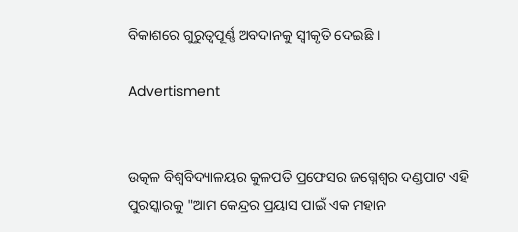ବିକାଶରେ ଗୁରୁତ୍ୱପୂର୍ଣ୍ଣ ଅବଦାନକୁ ସ୍ୱୀକୃତି ଦେଇଛି ।

Advertisment


ଉତ୍କଳ ବିଶ୍ୱବିଦ୍ୟାଳୟର କୁଳପତି ପ୍ରଫେସର ଜଗ୍ନେଶ୍ୱର ଦଣ୍ଡପାଟ ଏହି ପୁରସ୍କାରକୁ "ଆମ କେନ୍ଦ୍ରର ପ୍ରୟାସ ପାଇଁ ଏକ ମହାନ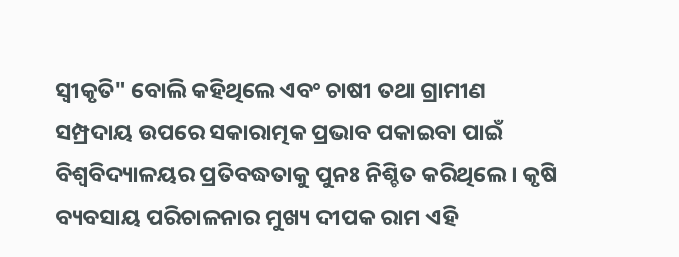ସ୍ୱୀକୃତି" ବୋଲି କହିଥିଲେ ଏବଂ ଚାଷୀ ତଥା ଗ୍ରାମୀଣ ସମ୍ପ୍ରଦାୟ ଉପରେ ସକାରାତ୍ମକ ପ୍ରଭାବ ପକାଇବା ପାଇଁ ବିଶ୍ୱବିଦ୍ୟାଳୟର ପ୍ରତିବଦ୍ଧତାକୁ ପୁନଃ ନିଶ୍ଚିତ କରିଥିଲେ । କୃଷି ବ୍ୟବସାୟ ପରିଚାଳନାର ମୁଖ୍ୟ ଦୀପକ ରାମ ଏହି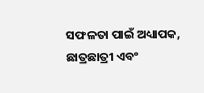ସଫଳତା ପାଇଁ ଅଧ୍ୟାପକ, ଛାତ୍ରଛାତ୍ରୀ ଏବଂ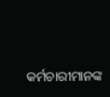କର୍ମଚାରୀମାନଙ୍କ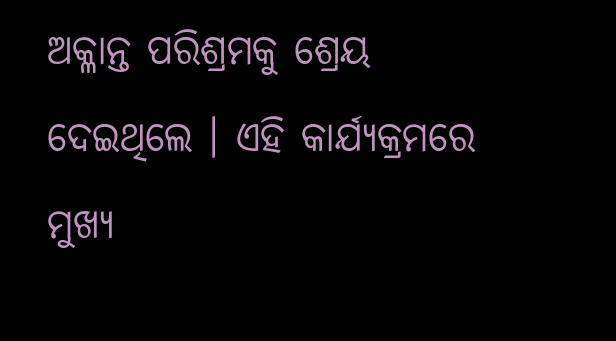ଅକ୍ଳାନ୍ତ ପରିଶ୍ରମକୁ ଶ୍ରେୟ ଦେଇଥିଲେ । ଏହି କାର୍ଯ୍ୟକ୍ରମରେ ମୁଖ୍ୟ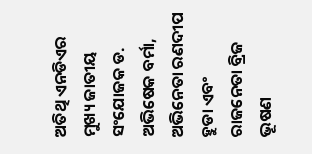ଅତିଥି ଏନଡିଏର ମୁଖ୍ୟ ଜାତୀୟ ସଂଯୋଜକ ଡ. ଅଭିଷେକ ବର୍ମା, ଅଭିନେତା ରଣଦୀପ ହୁଡା ଏବଂ ରାଜନେତା ବ୍ରିଜ ଭୂଷଣ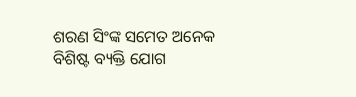ଶରଣ ସିଂଙ୍କ ସମେତ ଅନେକ ବିଶିଷ୍ଟ ବ୍ୟକ୍ତି ଯୋଗ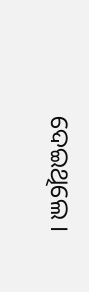ଦେଇଥିଲେ ।